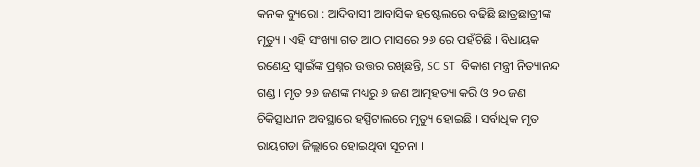କନକ ବ୍ୟୁରୋ : ଆଦିବାସୀ ଆବାସିକ ହଷ୍ଟେଲରେ ବଢିଛି ଛାତ୍ରଛାତ୍ରୀଙ୍କ ମୃତ୍ୟୁ । ଏହି ସଂଖ୍ୟା ଗତ ଆଠ ମାସରେ ୨୬ ରେ ପହଁଚିଛି । ବିଧାୟକ ରଣେନ୍ଦ୍ର ସ୍ୱାଇଁଙ୍କ ପ୍ରଶ୍ନର ଉତ୍ତର ରଖିଛନ୍ତି, SC ST  ବିକାଶ ମନ୍ତ୍ରୀ ନିତ୍ୟାନନ୍ଦ ଗଣ୍ଡ । ମୃତ ୨୬ ଜଣଙ୍କ ମଧ୍ୟରୁ ୬ ଜଣ ଆତ୍ମହତ୍ୟା କରି ଓ ୨୦ ଜଣ ଚିକିତ୍ସାଧୀନ ଅବସ୍ଥାରେ ହସ୍ପିଟାଲରେ ମୃତ୍ୟୁ ହୋଇଛି । ସର୍ବାଧିକ ମୃତ ରାୟଗଡା ଜିଲ୍ଲାରେ ହୋଇଥିବା ସୂଚନା ।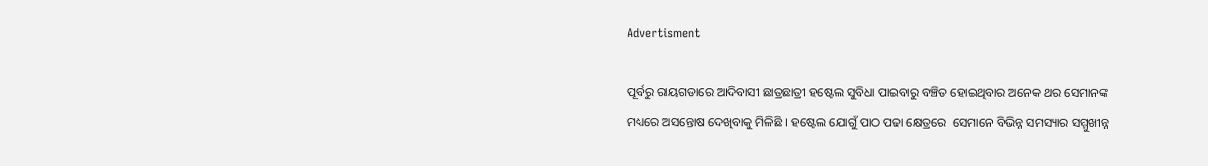Advertisment

ପୂର୍ବରୁ ରାୟଗଡାରେ ଆଦିବାସୀ ଛାତ୍ରଛାତ୍ରୀ ହଷ୍ଟେଲ ସୁବିଧା ପାଇବାରୁ ବଞ୍ଚିତ ହୋଇଥିବାର ଅନେକ ଥର ସେମାନଙ୍କ ମଧ୍ୟରେ ଅସନ୍ତୋଷ ଦେଖିବାକୁ ମିଳିଛି । ହଷ୍ଟେଲ ଯୋଗୁଁ ପାଠ ପଢା କ୍ଷେତ୍ରରେ  ସେମାନେ ବିଭିନ୍ନ ସମସ୍ୟାର ସମ୍ମୁଖୀନ୍ନ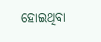ହୋଇଥିବା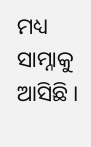ମଧ୍ୟ ସାମ୍ନାକୁ ଆସିଛି ।